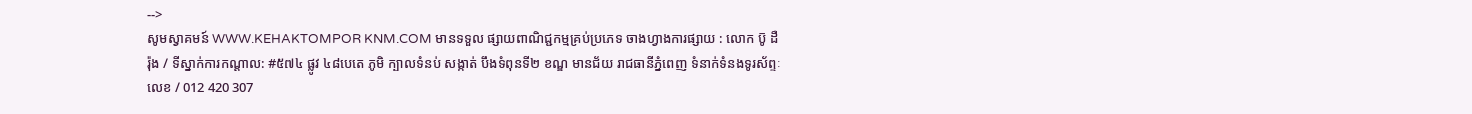-->
សូមស្វាគមន៍ WWW.KEHAKTOMPOR KNM.COM មានទទួល ផ្សាយពាណិជ្ជកម្មគ្រប់ប្រភេទ ចាងហ្វាងការផ្សាយ : លោក ប៑ូ ដឺ រ៉ុង / ទីស្នាក់ការកណ្តាល: #៥៧៤ ផ្លូវ ៤៨បេតេ ភូមិ ក្បាលទំនប់ សង្កាត់ បឹងទំពុនទី២ ខណ្ឌ មានជ័យ រាជធានីភ្នំពេញ ទំនាក់ទំនងទូរស័ព្ទៈលេខ / 012 420 307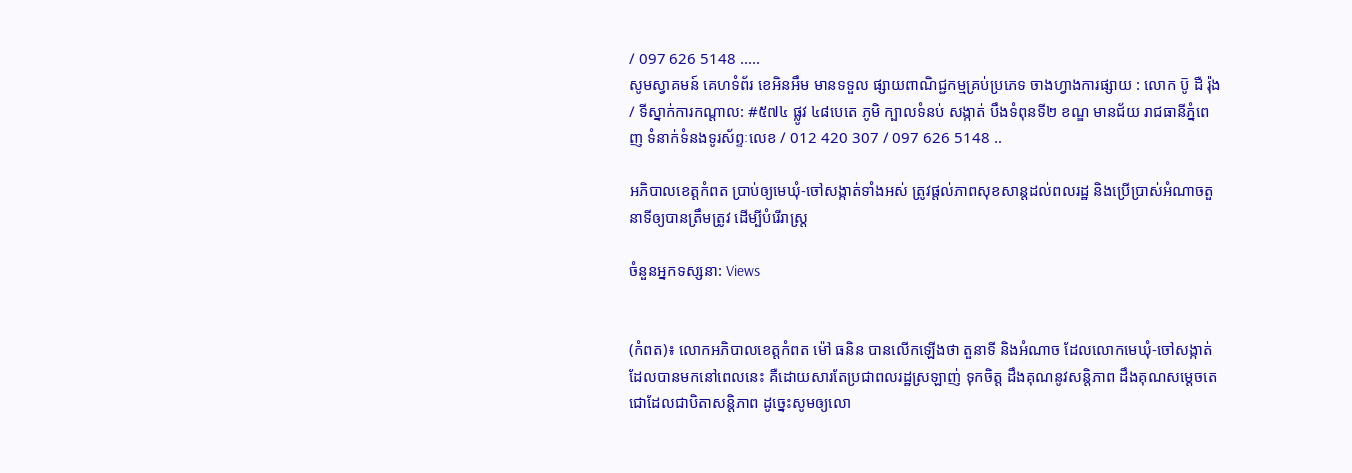/ 097 626 5148 .....
សូមស្វាគមន៍ គេហទំព័រ ខេអិនអឹម មានទទួល ផ្សាយពាណិជ្ជកម្មគ្រប់ប្រភេទ ចាងហ្វាងការផ្សាយ : លោក ប៑ូ ដឺ រ៉ុង / ទីស្នាក់ការកណ្តាល: #៥៧៤ ផ្លូវ ៤៨បេតេ ភូមិ ក្បាលទំនប់ សង្កាត់ បឹងទំពុនទី២ ខណ្ឌ មានជ័យ រាជធានីភ្នំពេញ ទំនាក់ទំនងទូរស័ព្ទៈលេខ / 012 420 307 / 097 626 5148 ..

អភិបាលខេត្តកំពត ប្រាប់ឲ្យមេឃុំ-ចៅសង្កាត់ទាំងអស់ ត្រូវផ្តល់ភាពសុខសាន្តដល់ពលរដ្ឋ និងប្រើប្រាស់អំណាចតួនាទីឲ្យបានត្រឹមត្រូវ ដើម្បីបំរើរាស្ត្រ

ចំនួនអ្នកទស្សនា: Views


(កំពត)៖ លោកអភិបាលខេត្តកំពត ម៉ៅ ធនិន បានលើកឡើងថា តួនាទី និងអំណាច ដែលលោកមេឃុំ-ចៅសង្កាត់ ដែលបានមកនៅពេលនេះ គឺដោយសារតែប្រជាពលរដ្ឋស្រឡាញ់ ទុកចិត្ត ដឹងគុណនូវសន្តិភាព ដឹងគុណសម្តេចតេជោដែលជាបិតាសន្តិភាព ដូច្នេះសូមឲ្យលោ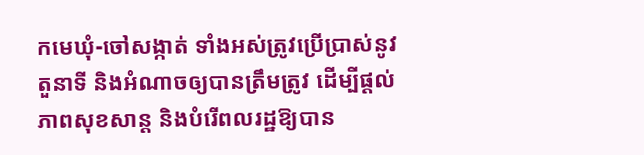កមេឃុំ-ចៅសង្កាត់ ទាំងអស់ត្រូវប្រើប្រាស់នូវតួនាទី និងអំណាចឲ្យបានត្រឹមត្រូវ ដើម្បីផ្តល់ភាពសុខសាន្ត និងបំរើពលរដ្ឋឱ្យបាន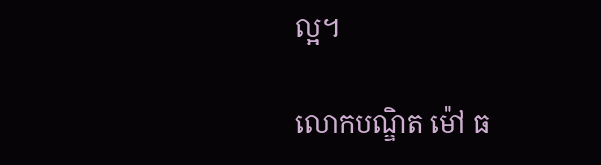ល្អ។

លោកបណ្ឌិត ម៉ៅ ធ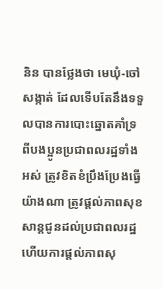និន បានថ្លែងថា មេឃុំ-ចៅសង្កាត់ ដែលទើបតែនឹងទទួលបានការបោះឆ្នោតគាំទ្រ ពីបងប្អូនប្រជាពលរដ្ឋទាំងអស់ ត្រូវខិតខំប្រឹងប្រែងធ្វើយ៉ាងណា ត្រូវផ្តល់ភាពសុខសាន្តជូនដល់ប្រជាពលរដ្ឋ ហើយការផ្តល់ភាពសុ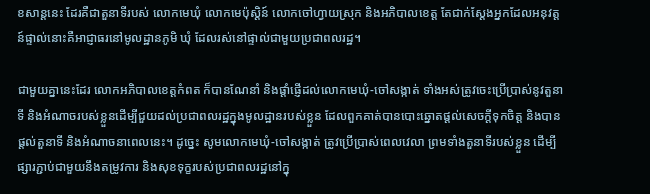ខសាន្តនេះ ដែរគឺជាតួនាទីរបស់ លោកមេឃុំ លោកមេប៉ុស្តិន៍ លោកចៅហ្វាយស្រុក និងអភិបាលខេត្ត តែជាក់ស្តែងអ្នកដែលអនុវត្តន៍ផ្ទាល់នោះគឺអាជ្ញាធរនៅមូលដ្ឋានភូមិ ឃុំ ដែលរស់នៅផ្ទាល់ជាមួយប្រជាពលរដ្ឋ។

ជាមួយគ្នានេះដែរ លោកអភិបាលខេត្តកំពត ក៏បានណែនាំ និងផ្តាំផ្ញើដល់លោកមេឃុំ-ចៅសង្កាត់ ទាំងអស់ត្រូវចេះប្រើប្រាស់នូវតួនាទី និងអំណាចរបស់ខ្លួនដើម្បីជួយដល់ប្រជាពលរដ្ឋក្នុងមូលដ្ឋានរបស់ខ្លួន ដែលពួកគាត់បានបោះឆ្នោតផ្តល់សេចក្តីទុកចិត្ត និងបានផ្តល់តួនាទី និងអំណាចនាពេលនេះ។ ដូច្នេះ សូមលោកមេឃុំ-ចៅសង្កាត់ ត្រូវប្រើប្រាស់ពេលវេលា ព្រមទាំងតួនាទីរបស់ខ្លួន ដើម្បីផ្សារភ្ជាប់ជាមួយនឹងតម្រូវការ និងសុខទុក្ខរបស់ប្រជាពលរដ្ឋនៅក្នុ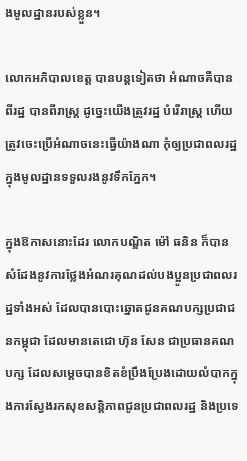ងមូលដ្ឋានរបស់ខ្លួន។

លោកអភិបាលខេត្ត បានបន្តទៀតថា អំណាចគឺបានពីរដ្ឋ បានពីរាស្ត្រ ដូច្នេះយើងត្រូវរដ្ឋ បំរើរាស្ត្រ ហើយត្រូវចេះប្រើអំណាចនេះធ្វើយ៉ាងណា កុំឲ្យប្រជាពលរដ្ឋក្នុងមូលដ្ឋានទទួលរងនូវទឹកភ្នែក។

ក្នុងឱកាសនោះដែរ លោកបណ្ឌិត ម៉ៅ ធនិន ក៏បានសំដែងនូវការថ្លែងអំណរគុណដល់បងប្អូនប្រជាពលរដ្ឋទាំងអស់ ដែលបានបោះឆ្នោតជូនគណបក្សប្រជាជនកម្ពុជា ដែលមានតេជោ ហ៊ុន សែន ជាប្រធានគណបក្ស ដែលសម្តេចបានខិតខំប្រឹងប្រែងដោយលំបាកក្នុងការស្វែងរកសុខសន្តិភាពជូនប្រជាពលរដ្ឋ និងប្រទេ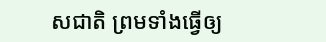សជាតិ ព្រមទាំងធ្វើឲ្យ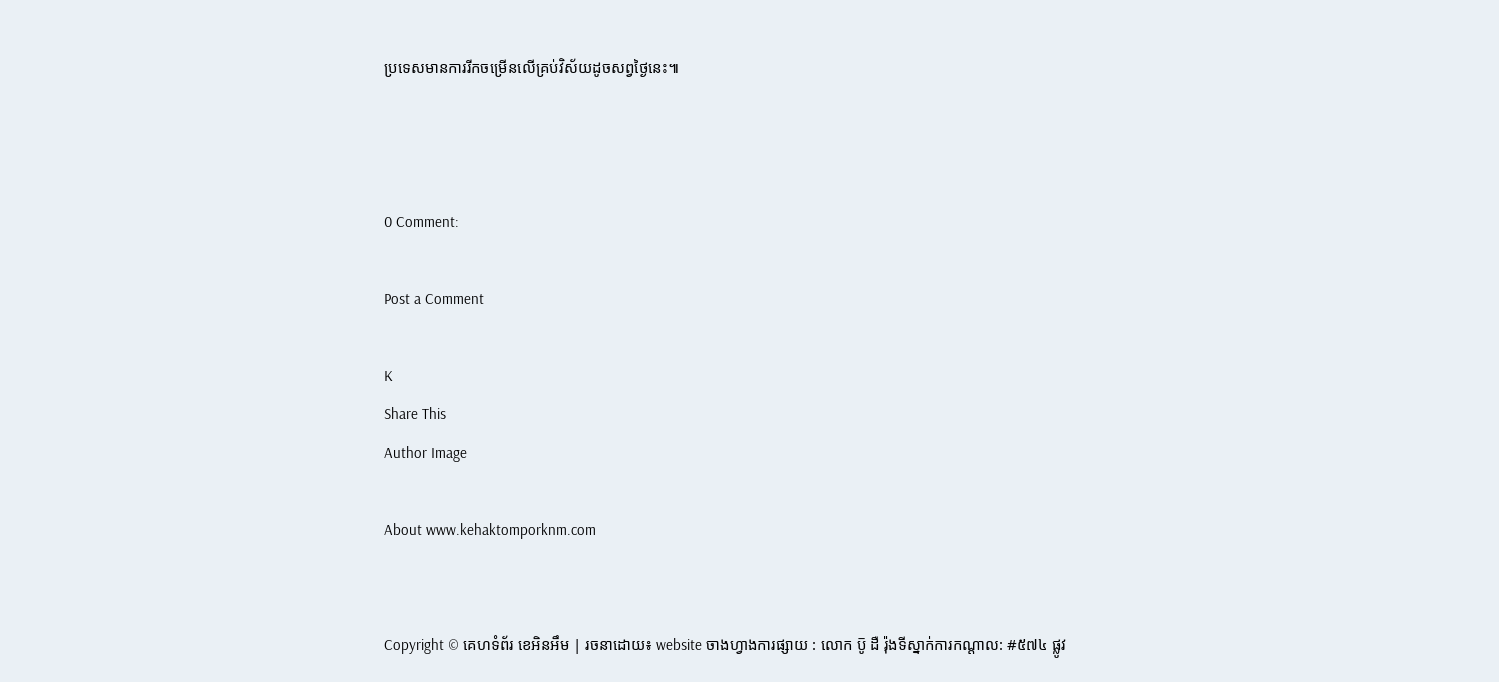ប្រទេសមានការរីកចម្រើនលើគ្រប់វិស័យដូចសព្វថ្ងៃនេះ៕



0 Comment:

Post a Comment

K
Share This
Author Image

About www.kehaktomporknm.com


Copyright © គេហទំព័រ ខេអិនអឹម | រចនាដោយ៖ website ចាងហ្វាងការផ្សាយ : លោក ប៑ូ ដឺ រ៉ុងទីស្នាក់ការកណ្តាល: #៥៧៤ ផ្លូវ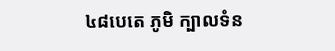៤៨បេតេ ភូមិ ក្បាលទំន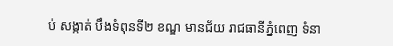ប់ សង្កាត់ បឹងទំពុនទី២ ខណ្ឌ មានជ័យ រាជធានីភ្នំពេញ ទំនា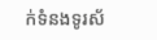ក់ទំនងទូរស័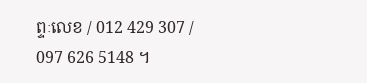ព្ទៈលេខ / 012 429 307 / 097 626 5148 ។